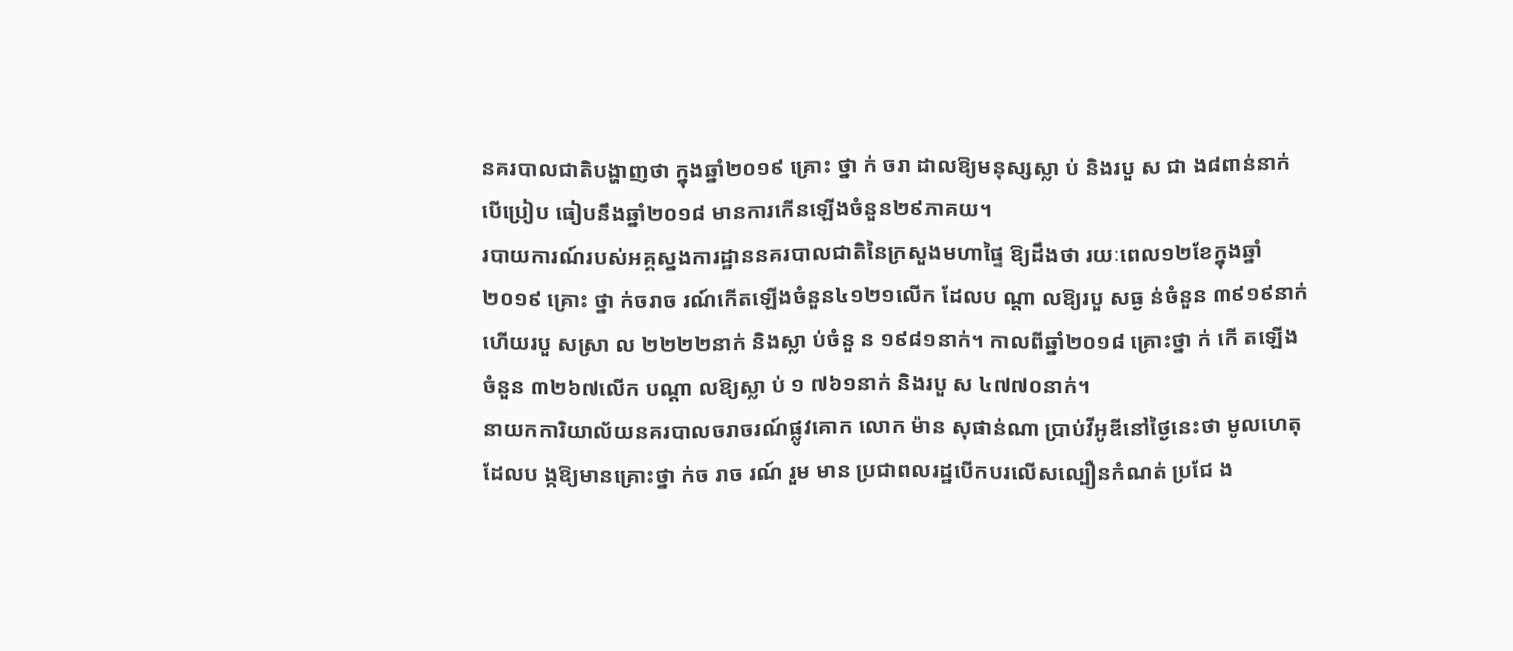នគរបាលជាតិបង្ហាញថា ក្នុងឆ្នាំ២០១៩ គ្រោះ ថ្នា ក់ ចរា ដាលឱ្យមនុស្សស្លា ប់ និងរបួ ស ជា ង៨ពាន់នាក់ បើប្រៀប ធៀបនឹងឆ្នាំ២០១៨ មានការកើនឡើងចំនួន២៩ភាគយ។
របាយការណ៍របស់អគ្គស្នងការដ្ឋាននគរបាលជាតិនៃក្រសួងមហាផ្ទៃ ឱ្យដឹងថា រយៈពេល១២ខែក្នុងឆ្នាំ២០១៩ គ្រោះ ថ្នា ក់ចរាច រណ៍កើតឡើងចំនួន៤១២១លើក ដែលប ណ្ដា លឱ្យរបួ សធ្ង ន់ចំនួន ៣៩១៩នាក់ ហើយរបួ សស្រា ល ២២២២នាក់ និងស្លា ប់ចំនួ ន ១៩៨១នាក់។ កាលពីឆ្នាំ២០១៨ គ្រោះថ្នា ក់ កើ តឡើងចំនួន ៣២៦៧លើក បណ្ដា លឱ្យស្លា ប់ ១ ៧៦១នាក់ និងរបួ ស ៤៧៧០នាក់។
នាយកការិយាល័យនគរបាលចរាចរណ៍ផ្លូវគោក លោក ម៉ាន សុផាន់ណា ប្រាប់វីអូឌីនៅថ្ងៃនេះថា មូលហេតុដែលប ង្កឱ្យមានគ្រោះថ្នា ក់ច រាច រណ៍ រួម មាន ប្រជាពលរដ្ឋបើកបរលើសល្បឿនកំណត់ ប្រជែ ង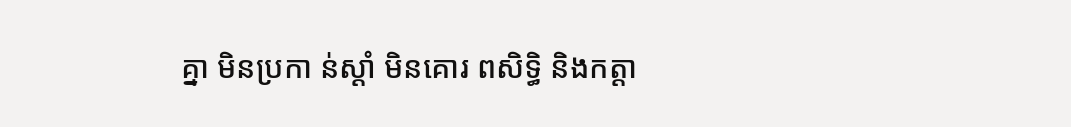គ្នា មិនប្រកា ន់ស្ដាំ មិនគោរ ពសិទ្ធិ និងកត្តា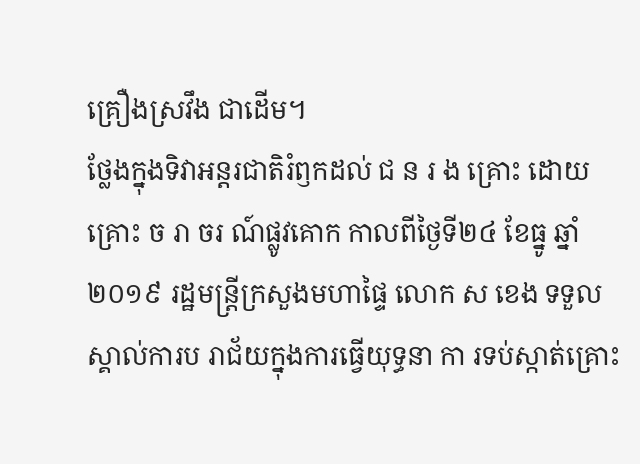គ្រឿងស្រវឹង ជាដើម។
ថ្លែងក្នុងទិវាអន្តរជាតិរំឭកដល់ ជ ន រ ង គ្រោះ ដោយគ្រោះ ច រា ចរ ណ៍ផ្លូវគោក កាលពីថ្ងៃទី២៤ ខែធ្នូ ឆ្នាំ២០១៩ រដ្ឋមន្ត្រីក្រសួងមហាផ្ទៃ លោក ស ខេង ទទួលស្គាល់ការប រាជ័យក្នុងការធ្វើយុទ្ធនា កា រទប់ស្កាត់គ្រោះ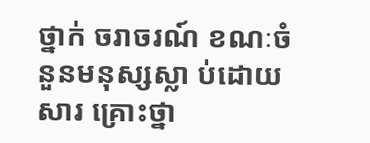ថ្នាក់ ចរាចរណ៍ ខណៈចំនួនមនុស្សស្លា ប់ដោយសារ គ្រោះថ្នា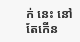ក់ នេះ នៅតែកើន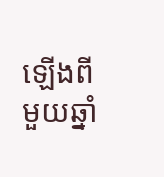ឡើងពីមួយឆ្នាំ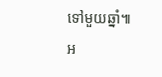ទៅមួយឆ្នាំ៕
អ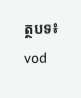ត្ថបទ៖ vod